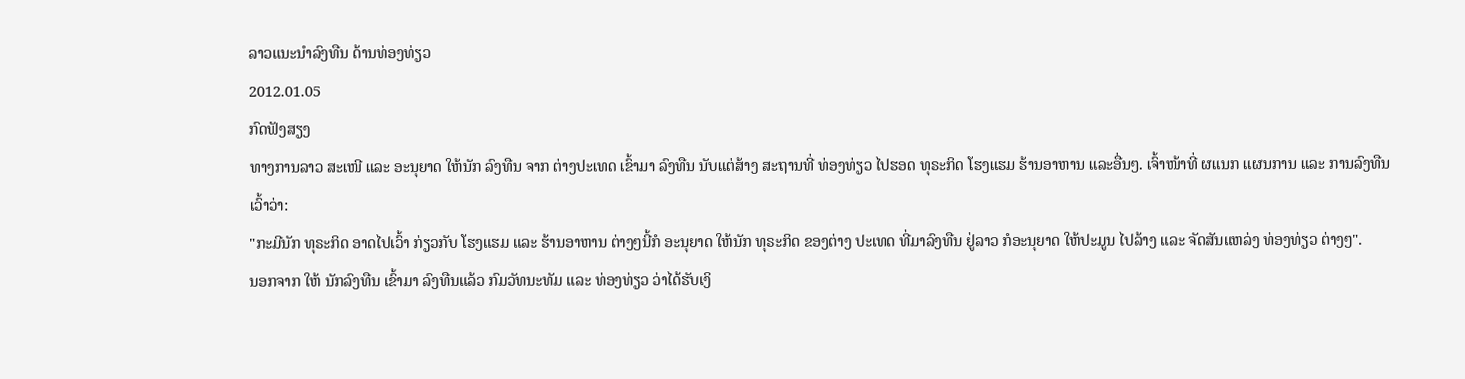ລາວແນະນໍາລົງທືນ ດ້ານທ່ອງທ່ຽວ
2012.01.05
ກົດຟັງສຽງ
ທາງການລາວ ສະເໜີ ແລະ ອະນຸຍາດ ໃຫ້ນັກ ລົງທືນ ຈາກ ຕ່າງປະເທດ ເຂົ້າມາ ລົງທືນ ນັບແຕ່ສ້າງ ສະຖານທີ່ ທ່ອງທ່ຽວ ໄປຮອດ ທຸຣະກິດ ໂຮງແຮມ ຮ້ານອາຫານ ແລະອື່ນໆ. ເຈົ້າໜ້າທີ່ ຜແນກ ແຜນການ ແລະ ການລົງທືນ ເວົ້າວ່າ:
"ກະມີນັກ ທຸຣະກິດ ອາດໄປເວົ້າ ກ່ຽວກັບ ໂຮງແຮມ ແລະ ຮ້ານອາຫານ ຕ່າງໆນີ້ກໍ ອະນຸຍາດ ໃຫ້ນັກ ທຸຣະກິດ ຂອງຕ່າງ ປະເທດ ທີ່ມາລົງທືນ ຢູ່ລາວ ກໍອະນຸຍາດ ໃຫ້ປະມູນ ໄປລ້າງ ແລະ ຈັດສັນແຫລ່ງ ທ່ອງທ່ຽວ ຕ່າງໆ".
ນອກຈາກ ໃຫ້ ນັກລົງທືນ ເຂົ້າມາ ລົງທືນແລ້ວ ກົມວັທນະທັມ ແລະ ທ່ອງທ່ຽວ ວ່າໄດ້ຮັບເງິ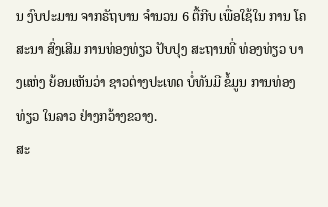ນ ງົບປະມານ ຈາກຣັຖບານ ຈໍານວນ 6 ຕື້ກີບ ເພື່ອໃຊ້ໃນ ການ ໂຄສະນາ ສົ່ງເສີມ ການທ່ອງທ່ຽວ ປັບປຸງ ສະຖານທີ່ ທ່ອງທ່ຽວ ບາງແຫ່ງ ຍ້ອນເຫັນວ່າ ຊາວຕ່າງປະເທດ ບໍ່ທັນມີ ຂໍ້ມູນ ການທ່ອງທ່ຽວ ໃນລາວ ຢ່າງກວ້າງຂວາງ.
ສະ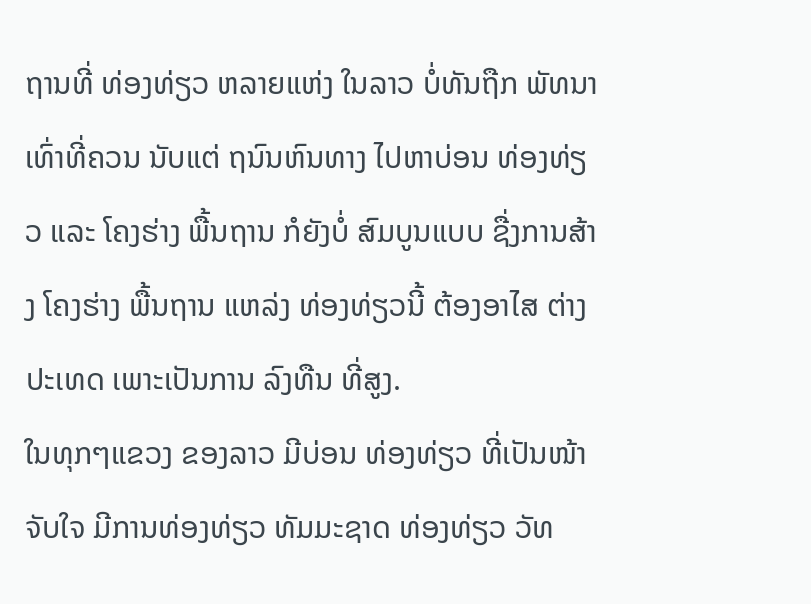ຖານທີ່ ທ່ອງທ່ຽວ ຫລາຍແຫ່ງ ໃນລາວ ບໍ່ທັນຖືກ ພັທນາ ເທົ່າທີ່ຄວນ ນັບແຕ່ ຖນົນຫົນທາງ ໄປຫາບ່ອນ ທ່ອງທ່ຽວ ແລະ ໂຄງຮ່າງ ພື້ນຖານ ກໍຍັງບໍ່ ສົມບູນແບບ ຊື່ງການສ້າງ ໂຄງຮ່າງ ພື້ນຖານ ແຫລ່ງ ທ່ອງທ່ຽວນີ້ ຕ້ອງອາໄສ ຕ່າງປະເທດ ເພາະເປັນການ ລົງທືນ ທີ່ສູງ.
ໃນທຸກໆແຂວງ ຂອງລາວ ມີບ່ອນ ທ່ອງທ່ຽວ ທີ່ເປັນໜ້າ ຈັບໃຈ ມີການທ່ອງທ່ຽວ ທັມມະຊາດ ທ່ອງທ່ຽວ ວັທ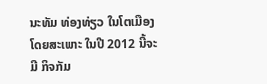ນະທັມ ທ່ອງທ່ຽວ ໃນໂຕເມືອງ ໂດຍສະເພາະ ໃນປີ 2012 ນີ້ຈະມີ ກິຈກັມ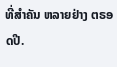ທີ່ສໍາຄັນ ຫລາຍຢ່າງ ຕຣອດປີ.